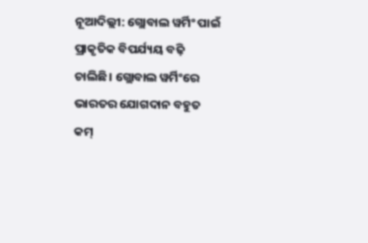ନୂଆଦିଲ୍ଲୀ: ଗ୍ଲୋବାଲ ୱର୍ମିଂ ପାଇଁ ପ୍ରାକୃତିକ ବିପର୍ଯ୍ୟୟ ବଢ଼ି ଚାଲିଛି। ଗ୍ଲୋବାଲ ୱର୍ମିଂରେ ଭାରତର ଯୋଗଦାନ ବହୁତ କମ୍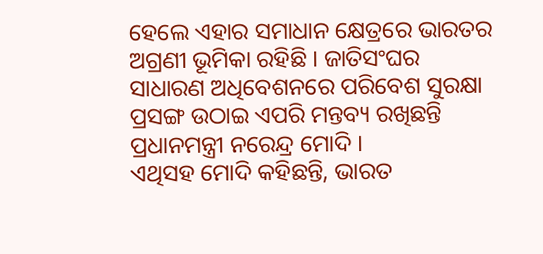ହେଲେ ଏହାର ସମାଧାନ କ୍ଷେତ୍ରରେ ଭାରତର ଅଗ୍ରଣୀ ଭୂମିକା ରହିଛି । ଜାତିସଂଘର ସାଧାରଣ ଅଧିବେଶନରେ ପରିବେଶ ସୁରକ୍ଷା ପ୍ରସଙ୍ଗ ଉଠାଇ ଏପରି ମନ୍ତବ୍ୟ ରଖିଛନ୍ତି ପ୍ରଧାନମନ୍ତ୍ରୀ ନରେନ୍ଦ୍ର ମୋଦି ।
ଏଥିସହ ମୋଦି କହିଛନ୍ତି, ଭାରତ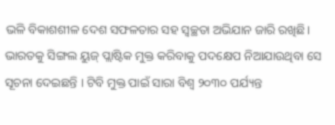ଭଳି ବିକାଶଶୀଳ ଦେଶ ସଫଳତାର ସହ ସ୍ୱଚ୍ଛତା ଅଭିଯାନ ଜାରି ରଖିଛି। ଭାରତକୁ ସିଙ୍ଗଲ ୟୁଜ୍ ପ୍ଲାଷ୍ଟିକ ମୁକ୍ତ କରିବାକୁ ପଦକ୍ଷେପ ନିଆଯାଉଥିବା ସେ ସୂଚନା ଦେଇଛନ୍ତି । ଟିବି ମୁକ୍ତ ପାଇଁ ସାରା ବିଶ୍ୱ ୨୦୩୦ ପର୍ଯ୍ୟନ୍ତ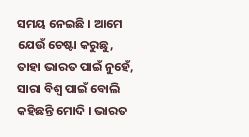ସମୟ ନେଇଛି । ଆମେ ଯେଉଁ ଚେଷ୍ଟା କରୁଛୁ, ତାହା ଭାରତ ପାଇଁ ନୁହେଁ, ସାରା ବିଶ୍ୱ ପାଇଁ ବୋଲି କହିଛନ୍ତି ମୋଦି । ଭାରତ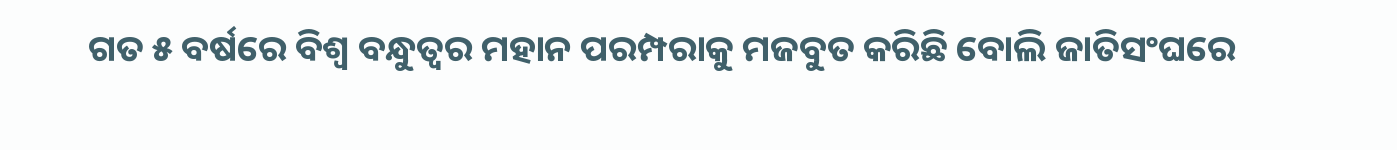ଗତ ୫ ବର୍ଷରେ ବିଶ୍ୱ ବନ୍ଧୁତ୍ୱର ମହାନ ପରମ୍ପରାକୁ ମଜବୁତ କରିଛି ବୋଲି ଜାତିସଂଘରେ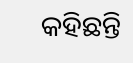କହିଛନ୍ତି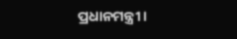ପ୍ରଧାନମନ୍ତ୍ରୀ ।